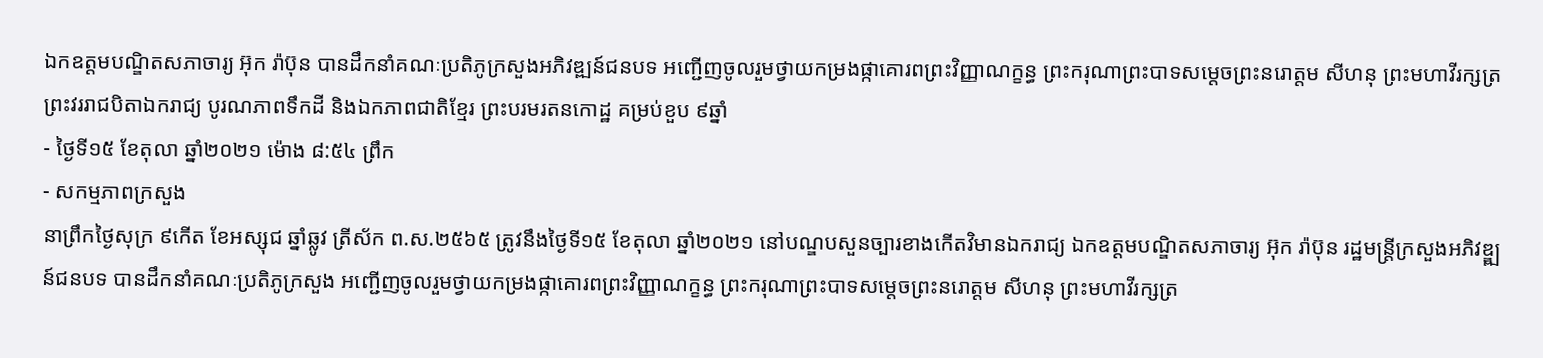ឯកឧត្ដមបណ្ឌិតសភាចារ្យ អ៊ុក រ៉ាប៊ុន បានដឹកនាំគណៈប្រតិភូក្រសួងអភិវឌ្ឍន៍ជនបទ អញ្ជើញចូលរួមថ្វាយកម្រងផ្កាគោរពព្រះវិញ្ញាណក្ខន្ធ ព្រះករុណាព្រះបាទសម្ដេចព្រះនរោត្តម សីហនុ ព្រះមហាវីរក្សត្រ ព្រះវររាជបិតាឯករាជ្យ បូរណភាពទឹកដី និងឯកភាពជាតិខ្មែរ ព្រះបរមរតនកោដ្ឋ គម្រប់ខួប ៩ឆ្នាំ
- ថ្ងៃទី១៥ ខែតុលា ឆ្នាំ២០២១ ម៉ោង ៨:៥៤ ព្រឹក
- សកម្មភាពក្រសួង
នាព្រឹកថ្ងៃសុក្រ ៩កើត ខែអស្សុជ ឆ្នាំឆ្លូវ ត្រីស័ក ព.ស.២៥៦៥ ត្រូវនឹងថ្ងៃទី១៥ ខែតុលា ឆ្នាំ២០២១ នៅបណ្ឌបសួនច្បារខាងកើតវិមានឯករាជ្យ ឯកឧត្ដមបណ្ឌិតសភាចារ្យ អ៊ុក រ៉ាប៊ុន រដ្ឋមន្ត្រីក្រសួងអភិវឌ្ឌ្ឍន៍ជនបទ បានដឹកនាំគណៈប្រតិភូក្រសួង អញ្ជើញចូលរួមថ្វាយកម្រងផ្កាគោរពព្រះវិញ្ញាណក្ខន្ធ ព្រះករុណាព្រះបាទសម្ដេចព្រះនរោត្តម សីហនុ ព្រះមហាវីរក្សត្រ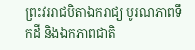ព្រះវររាជបិតាឯករាជ្យ បូរណភាពទឹកដី និងឯកភាពជាតិ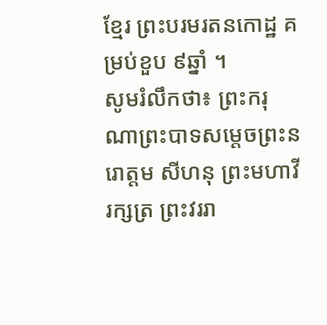ខ្មែរ ព្រះបរមរតនកោដ្ឋ គម្រប់ខួប ៩ឆ្នាំ ។
សូមរំលឹកថា៖ ព្រះករុណាព្រះបាទសម្ដេចព្រះនរោត្តម សីហនុ ព្រះមហាវីរក្សត្រ ព្រះវររា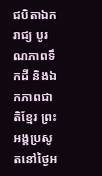ជបិតាឯករាជ្យ បូរណភាពទឹកដី និងឯកភាពជាតិខ្មែរ ព្រះអង្គប្រសូតនៅថ្ងៃអ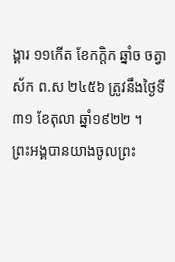ង្គារ ១១កើត ខែកក្តិក ឆ្នាំច ចត្វាស័ក ព.ស ២៤៥៦ ត្រូវនឹងថ្ងៃទី ៣១ ខែតុលា ឆ្នាំ១៩២២ ។
ព្រះអង្គបានយាងចូលព្រះ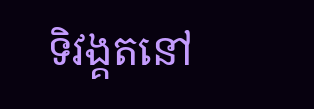ទិវង្គតនៅ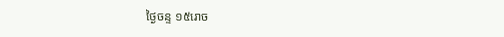ថ្ងៃចន្ទ ១៥រោច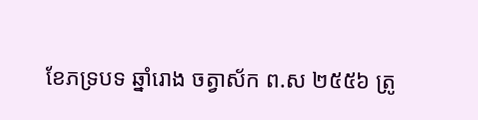ខែភទ្របទ ឆ្នាំរោង ចត្វាស័ក ព.ស ២៥៥៦ ត្រូ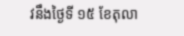វនឹងថ្ងៃទី ១៥ ខែតុលា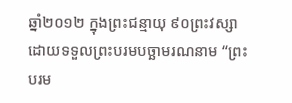ឆ្នាំ២០១២ ក្នុងព្រះជន្មាយុ ៩០ព្រះវស្សា ដោយទទួលព្រះបរមបច្ឆាមរណនាម “ព្រះបរម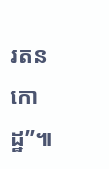រតនកោដ្ឋ”៕